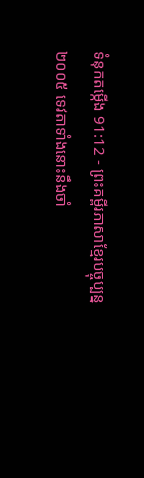ទំនុកតម្កើង 91:12 - ព្រះគម្ពីរភាសាខ្មែរបច្ចុប្បន្ន ២០០៥ ទេវតាទាំងនោះនឹងចាំ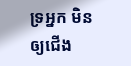ទ្រអ្នក មិនឲ្យជើង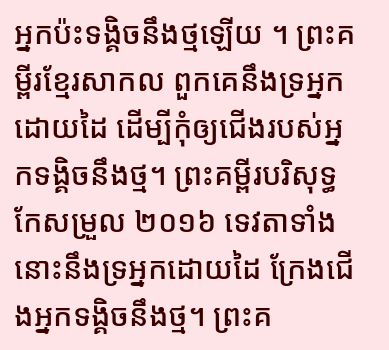អ្នកប៉ះទង្គិចនឹងថ្មឡើយ ។ ព្រះគម្ពីរខ្មែរសាកល ពួកគេនឹងទ្រអ្នកដោយដៃ ដើម្បីកុំឲ្យជើងរបស់អ្នកទង្គិចនឹងថ្ម។ ព្រះគម្ពីរបរិសុទ្ធកែសម្រួល ២០១៦ ទេវតាទាំងនោះនឹងទ្រអ្នកដោយដៃ ក្រែងជើងអ្នកទង្គិចនឹងថ្ម។ ព្រះគ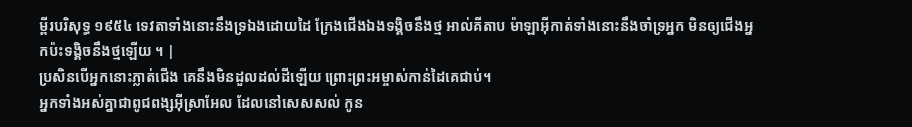ម្ពីរបរិសុទ្ធ ១៩៥៤ ទេវតាទាំងនោះនឹងទ្រឯងដោយដៃ ក្រែងជើងឯងទង្គិចនឹងថ្ម អាល់គីតាប ម៉ាឡាអ៊ីកាត់ទាំងនោះនឹងចាំទ្រអ្នក មិនឲ្យជើងអ្នកប៉ះទង្គិចនឹងថ្មឡើយ ។ |
ប្រសិនបើអ្នកនោះភ្លាត់ជើង គេនឹងមិនដួលដល់ដីឡើយ ព្រោះព្រះអម្ចាស់កាន់ដៃគេជាប់។
អ្នកទាំងអស់គ្នាជាពូជពង្សអ៊ីស្រាអែល ដែលនៅសេសសល់ កូន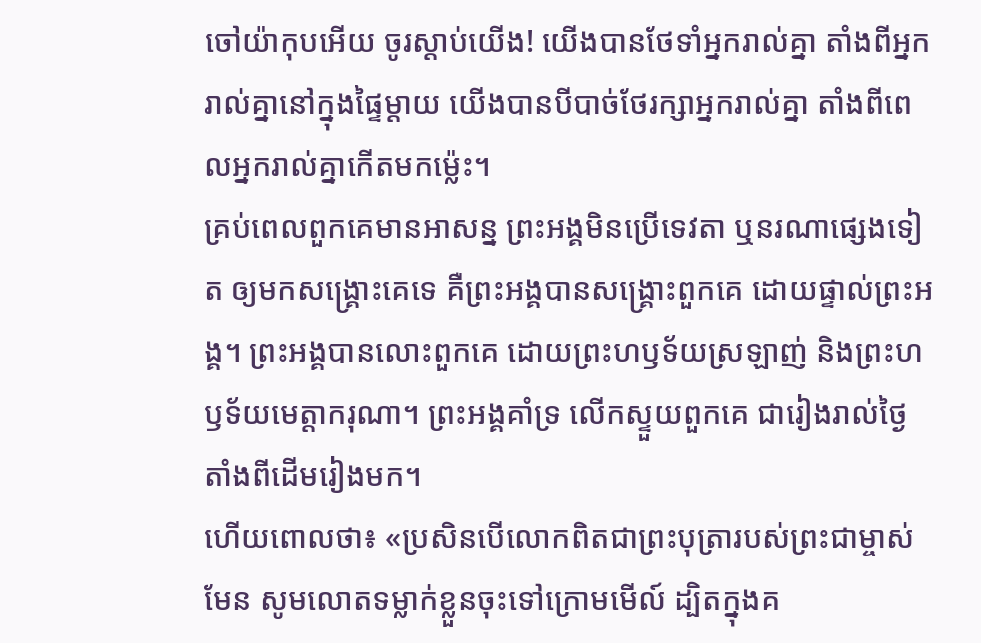ចៅយ៉ាកុបអើយ ចូរស្ដាប់យើង! យើងបានថែទាំអ្នករាល់គ្នា តាំងពីអ្នករាល់គ្នានៅក្នុងផ្ទៃម្ដាយ យើងបានបីបាច់ថែរក្សាអ្នករាល់គ្នា តាំងពីពេលអ្នករាល់គ្នាកើតមកម៉្លេះ។
គ្រប់ពេលពួកគេមានអាសន្ន ព្រះអង្គមិនប្រើទេវតា ឬនរណាផ្សេងទៀត ឲ្យមកសង្គ្រោះគេទេ គឺព្រះអង្គបានសង្គ្រោះពួកគេ ដោយផ្ទាល់ព្រះអង្គ។ ព្រះអង្គបានលោះពួកគេ ដោយព្រះហឫទ័យស្រឡាញ់ និងព្រះហឫទ័យមេត្តាករុណា។ ព្រះអង្គគាំទ្រ លើកស្ទួយពួកគេ ជារៀងរាល់ថ្ងៃ តាំងពីដើមរៀងមក។
ហើយពោលថា៖ «ប្រសិនបើលោកពិតជាព្រះបុត្រារបស់ព្រះជាម្ចាស់មែន សូមលោតទម្លាក់ខ្លួនចុះទៅក្រោមមើល៍ ដ្បិតក្នុងគ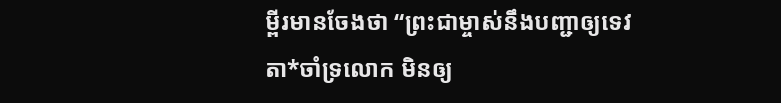ម្ពីរមានចែងថា “ព្រះជាម្ចាស់នឹងបញ្ជាឲ្យទេវតា*ចាំទ្រលោក មិនឲ្យ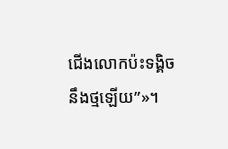ជើងលោកប៉ះទង្គិចនឹងថ្មឡើយ”»។